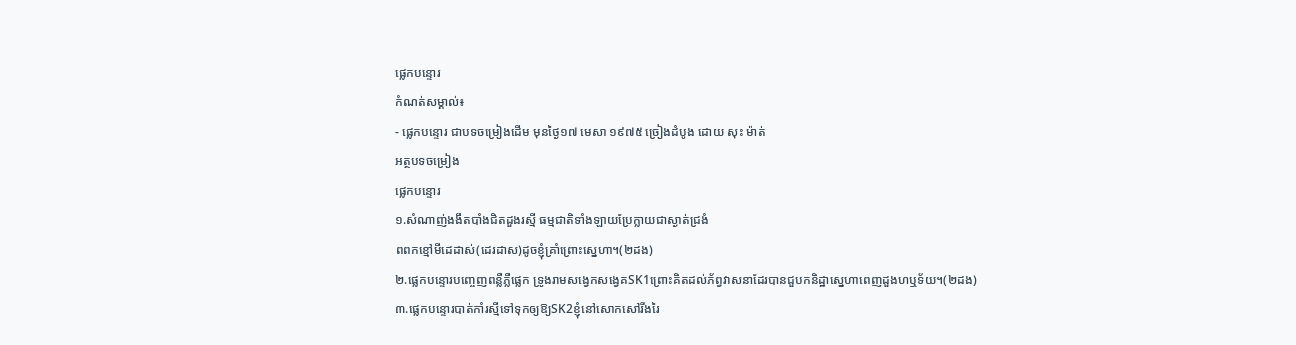ផ្លេកបន្ទោរ
កំណត់សម្គាល់៖
- ផ្លេកបន្ទោរ ជាបទចម្រៀងដើម មុនថ្ងៃ១៧ មេសា ១៩៧៥ ច្រៀងដំបូង ដោយ សុះ ម៉ាត់
អត្ថបទចម្រៀង
ផ្លេកបន្ទោរ
១.សំណាញ់ងងឹតបាំងជិតដួងរស្មី ធម្មជាតិទាំងឡាយប្រែក្លាយជាស្ងាត់ជ្រងំ
ពពកខ្មៅមីដេដាស់(ដេរដាស)ដូចខ្ញុំគ្រាំព្រោះស្នេហា។(២ដង)
២.ផ្លេកបន្ទោរបញ្ចេញពន្លឺភ្លឺផ្លេក ទ្រូងរាមសង្វេកសង្វេគSK1ព្រោះគិតដល់ភ័ព្វវាសនាដែរបានជួបកនិដ្ឋាស្នេហាពេញដួងហឬទ័យ។(២ដង)
៣.ផ្លេកបន្ទោរបាត់កាំរស្មីទៅទុកឲ្យឱ្យSK2ខ្ញុំនៅសោកសៅរីងរៃ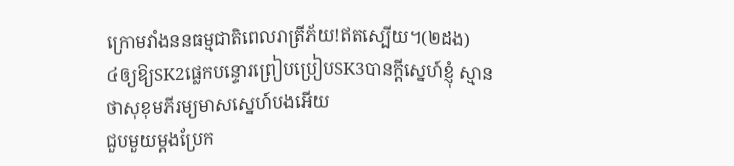ក្រោមវាំងននធម្មជាតិពេលរាត្រីភ័យ!ឥតស្បើយ។(២ដង)
៤ឲ្យឱ្យSK2ផ្លេកបន្ទោរព្រៀបប្រៀបSK3បានក្ដីស្នេហ៍ខ្ញុំ ស្មានថាសុខុមភីរម្យមាសស្នេហ៍បងអើយ
ជួបមួយម្ដងប្រែក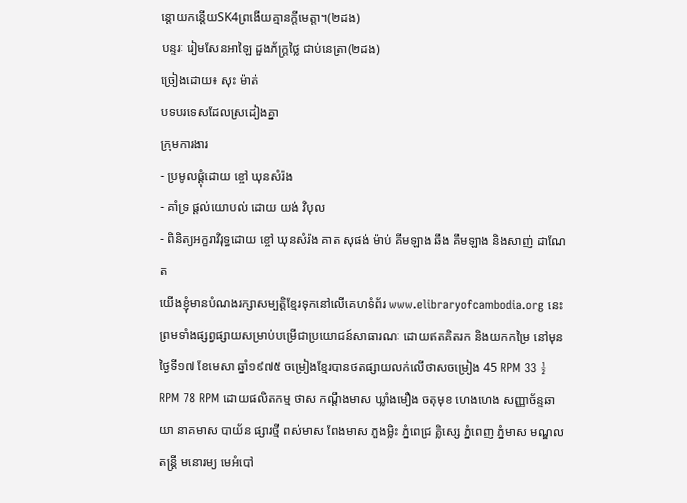ន្តោយកន្តើយSK4ព្រងើយគ្មានក្ដីមេត្តា។(២ដង)
បន្ទរៈ រៀមសែនអាឡៃ ដួងភ័ក្រ្តថ្លៃ ជាប់នេត្រា(២ដង)
ច្រៀងដោយ៖ សុះ ម៉ាត់
បទបរទេសដែលស្រដៀងគ្នា
ក្រុមការងារ
- ប្រមូលផ្ដុំដោយ ខ្ចៅ ឃុនសំរ៉ង
- គាំទ្រ ផ្ដល់យោបល់ ដោយ យង់ វិបុល
- ពិនិត្យអក្ខរាវិរុទ្ធដោយ ខ្ចៅ ឃុនសំរ៉ង គាត សុផង់ ម៉ាប់ គីមឡាង ឆឹង គឹមឡាង និងសាញ់ ដាណែត
យើងខ្ញុំមានបំណងរក្សាសម្បត្តិខ្មែរទុកនៅលើគេហទំព័រ www.elibraryofcambodia.org នេះ ព្រមទាំងផ្សព្វផ្សាយសម្រាប់បម្រើជាប្រយោជន៍សាធារណៈ ដោយឥតគិតរក និងយកកម្រៃ នៅមុនថ្ងៃទី១៧ ខែមេសា ឆ្នាំ១៩៧៥ ចម្រៀងខ្មែរបានថតផ្សាយលក់លើថាសចម្រៀង 45 RPM 33 ½ RPM 78 RPM ដោយផលិតកម្ម ថាស កណ្ដឹងមាស ឃ្លាំងមឿង ចតុមុខ ហេងហេង សញ្ញាច័ន្ទឆាយា នាគមាស បាយ័ន ផ្សារថ្មី ពស់មាស ពែងមាស ភួងម្លិះ ភ្នំពេជ្រ គ្លិស្សេ ភ្នំពេញ ភ្នំមាស មណ្ឌលតន្រ្តី មនោរម្យ មេអំបៅ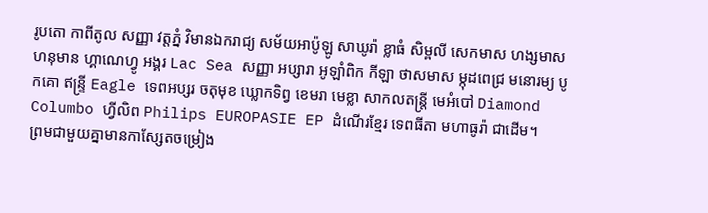រូបតោ កាពីតូល សញ្ញា វត្តភ្នំ វិមានឯករាជ្យ សម័យអាប៉ូឡូ សាឃូរ៉ា ខ្លាធំ សិម្ពលី សេកមាស ហង្សមាស ហនុមាន ហ្គាណេហ្វូ អង្គរ Lac Sea សញ្ញា អប្សារា អូឡាំពិក កីឡា ថាសមាស ម្កុដពេជ្រ មនោរម្យ បូកគោ ឥន្ទ្រី Eagle ទេពអប្សរ ចតុមុខ ឃ្លោកទិព្វ ខេមរា មេខ្លា សាកលតន្ត្រី មេអំបៅ Diamond Columbo ហ្វីលិព Philips EUROPASIE EP ដំណើរខ្មែរ ទេពធីតា មហាធូរ៉ា ជាដើម។
ព្រមជាមួយគ្នាមានកាសែ្សតចម្រៀង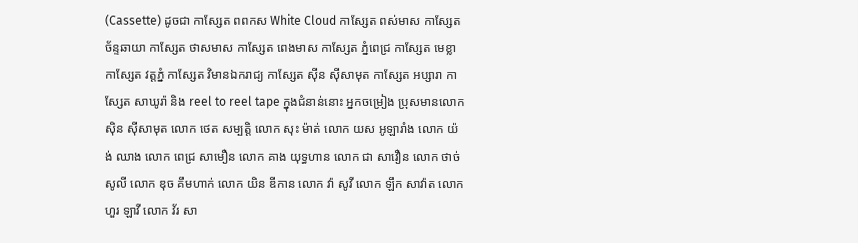(Cassette) ដូចជា កាស្សែត ពពកស White Cloud កាស្សែត ពស់មាស កាស្សែត ច័ន្ទឆាយា កាស្សែត ថាសមាស កាស្សែត ពេងមាស កាស្សែត ភ្នំពេជ្រ កាស្សែត មេខ្លា កាស្សែត វត្តភ្នំ កាស្សែត វិមានឯករាជ្យ កាស្សែត ស៊ីន ស៊ីសាមុត កាស្សែត អប្សារា កាស្សែត សាឃូរ៉ា និង reel to reel tape ក្នុងជំនាន់នោះ អ្នកចម្រៀង ប្រុសមានលោក ស៊ិន ស៊ីសាមុត លោក ថេត សម្បត្តិ លោក សុះ ម៉ាត់ លោក យស អូឡារាំង លោក យ៉ង់ ឈាង លោក ពេជ្រ សាមឿន លោក គាង យុទ្ធហាន លោក ជា សាវឿន លោក ថាច់ សូលី លោក ឌុច គឹមហាក់ លោក យិន ឌីកាន លោក វ៉ា សូវី លោក ឡឹក សាវ៉ាត លោក ហួរ ឡាវី លោក វ័រ សា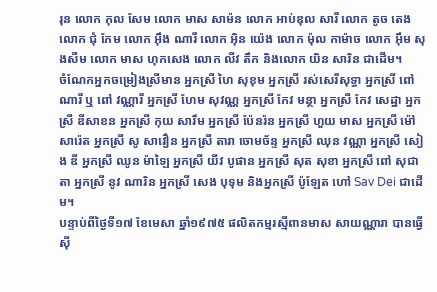រុន លោក កុល សែម លោក មាស សាម៉ន លោក អាប់ឌុល សារី លោក តូច តេង លោក ជុំ កែម លោក អ៊ឹង ណារី លោក អ៊ិន យ៉េង លោក ម៉ុល កាម៉ាច លោក អ៊ឹម សុងសឺម លោក មាស ហុកសេង លោក លីវ តឹក និងលោក យិន សារិន ជាដើម។
ចំណែកអ្នកចម្រៀងស្រីមាន អ្នកស្រី ហៃ សុខុម អ្នកស្រី រស់សេរីសុទ្ធា អ្នកស្រី ពៅ ណារី ឬ ពៅ វណ្ណារី អ្នកស្រី ហែម សុវណ្ណ អ្នកស្រី កែវ មន្ថា អ្នកស្រី កែវ សេដ្ឋា អ្នកស្រី ឌីសាខន អ្នកស្រី កុយ សារឹម អ្នកស្រី ប៉ែនរ៉ន អ្នកស្រី ហួយ មាស អ្នកស្រី ម៉ៅ សារ៉េត អ្នកស្រី សូ សាវឿន អ្នកស្រី តារា ចោមច័ន្ទ អ្នកស្រី ឈុន វណ្ណា អ្នកស្រី សៀង ឌី អ្នកស្រី ឈូន ម៉ាឡៃ អ្នកស្រី យីវ បូផាន អ្នកស្រី សុត សុខា អ្នកស្រី ពៅ សុជាតា អ្នកស្រី នូវ ណារិន អ្នកស្រី សេង បុទុម និងអ្នកស្រី ប៉ូឡែត ហៅ Sav Dei ជាដើម។
បន្ទាប់ពីថ្ងៃទី១៧ ខែមេសា ឆ្នាំ១៩៧៥ ផលិតកម្មរស្មីពានមាស សាយណ្ណារា បានធ្វើស៊ី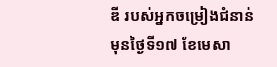ឌី របស់អ្នកចម្រៀងជំនាន់មុនថ្ងៃទី១៧ ខែមេសា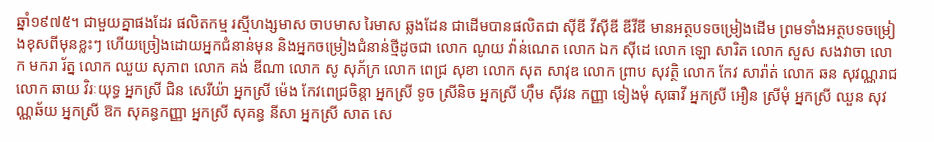ឆ្នាំ១៩៧៥។ ជាមួយគ្នាផងដែរ ផលិតកម្ម រស្មីហង្សមាស ចាបមាស រៃមាស ឆ្លងដែន ជាដើមបានផលិតជា ស៊ីឌី វីស៊ីឌី ឌីវីឌី មានអត្ថបទចម្រៀងដើម ព្រមទាំងអត្ថបទចម្រៀងខុសពីមុនខ្លះៗ ហើយច្រៀងដោយអ្នកជំនាន់មុន និងអ្នកចម្រៀងជំនាន់ថ្មីដូចជា លោក ណូយ វ៉ាន់ណេត លោក ឯក ស៊ីដេ លោក ឡោ សារិត លោក សួស សងវាចា លោក មករា រ័ត្ន លោក ឈួយ សុភាព លោក គង់ ឌីណា លោក សូ សុភ័ក្រ លោក ពេជ្រ សុខា លោក សុត សាវុឌ លោក ព្រាប សុវត្ថិ លោក កែវ សារ៉ាត់ លោក ឆន សុវណ្ណរាជ លោក ឆាយ វិរៈយុទ្ធ អ្នកស្រី ជិន សេរីយ៉ា អ្នកស្រី ម៉េង កែវពេជ្រចិន្តា អ្នកស្រី ទូច ស្រីនិច អ្នកស្រី ហ៊ឹម ស៊ីវន កញ្ញា ទៀងមុំ សុធាវី អ្នកស្រី អឿន ស្រីមុំ អ្នកស្រី ឈួន សុវណ្ណឆ័យ អ្នកស្រី ឱក សុគន្ធកញ្ញា អ្នកស្រី សុគន្ធ នីសា អ្នកស្រី សាត សេ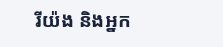រីយ៉ង និងអ្នក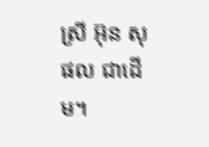ស្រី អ៊ុន សុផល ជាដើម។